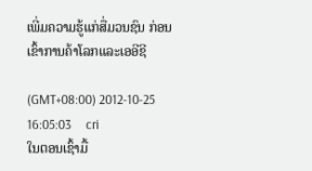ເພີ່ມຄວາມຮູ້ແກ່ສື່ມວນຊົນ ກ່ອນເຂົ້າການຄ້າໂລກແລະເອອີຊີ

(GMT+08:00) 2012-10-25 16:05:03     cri
ໃນຕອນເຊົ້າມື້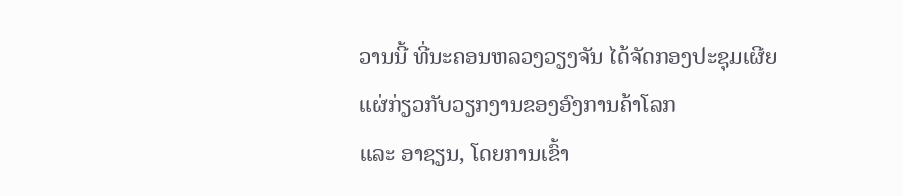ວານນີ້ ທີ່ນະຄອນຫລວງວຽງຈັນ ໄດ້ຈັດກອງປະຊຸມເຜີຍແຜ່ກ່ຽວກັບວຽກງານຂອງອົງການຄ້າໂລກ
ແລະ ອາຊຽນ, ໂດຍການເຂົ້າ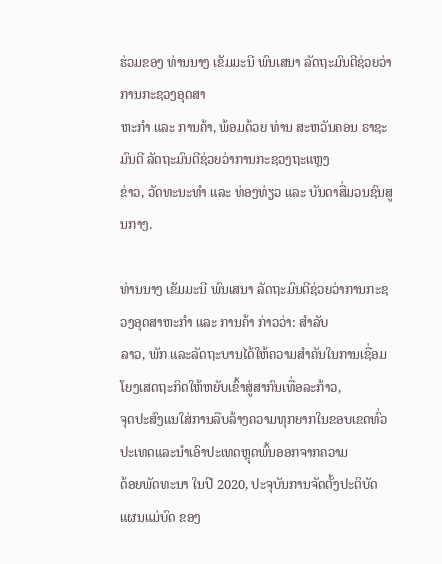ຮ່ວມຂອງ ທ່ານນາງ ເຂັມມະນີ ພົນເສນາ ລັດຖະມົນຕີຊ່ວຍວ່າການກະຊວງອຸດສາ
ຫະກຳ ແລະ ການຄ້າ, ພ້ອມດ້ວຍ ທ່ານ ສະຫວັນຄອນ ຣາຊະມົນຕີ ລັດຖະມົນຕີຊ່ວຍວ່າການກະຊວງຖະແຫຼງ
ຂ່າວ, ວັດທະນະທຳ ແລະ ທ່ອງທ່ຽວ ແລະ ບັນດາສື່ມວນຊົນສູນກາງ.

ທ່ານນາງ ເຂັມມະນີ ພົນເສນາ ລັດຖະມົນຕີຊ່ວຍວ່າການກະຊວງອຸດສາຫະກຳ ແລະ ການຄ້າ ກ່າວວ່າ: ສຳລັບ
ລາວ, ພັກ ແລະລັດຖະບານໄດ້ໃຫ້ຄວາມສຳຄັນໃນການເຊື່ອມໂຍງເສດຖະກິດໃຫ້ຫຍັບເຂົ້າສູ່ສາກົນເທື່ອລະກ້າວ,
ຈຸດປະສົງແນໃສ່ການລືບລ້າງຄວາມທຸກຍາກໃນຂອບເຂດທົ່ວປະເທດແລະນຳເອົາປະເທດຫຼຸດພົ້ນອອກຈາກຄວາມ
ດ້ອຍພັດທະນາ ໃນປີ 2020, ປະຈຸບັນການຈັດຕັ້ງປະຕິບັດແຜນແມ່ບົດ ຂອງ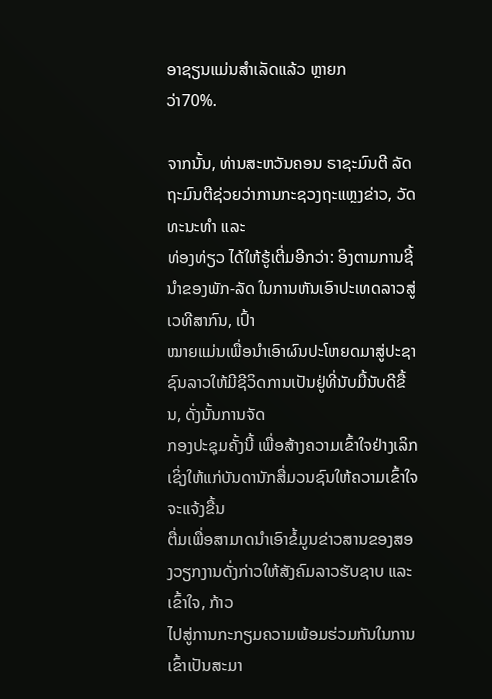ອາຊຽນແມ່ນສຳເລັດແລ້ວ ຫຼາຍກ
ວ່າ70%.

ຈາກນັ້ນ, ທ່ານສະຫວັນຄອນ ຣາຊະມົນຕີ ລັດຖະມົນຕີຊ່ວຍວ່າການກະຊວງຖະແຫຼງຂ່າວ, ວັດທະນະທຳ ແລະ
ທ່ອງທ່ຽວ ໄດ້ໃຫ້ຮູ້ເຕີ່ມອີກວ່າ: ອິງຕາມການຊີ້ນຳຂອງພັກ-ລັດ ໃນການຫັນເອົາປະເທດລາວສູ່ເວທີສາກົນ, ເປົ້າ
ໝາຍແມ່ນເພື່ອນຳເອົາຜົນປະໂຫຍດມາສູ່ປະຊາຊົນລາວໃຫ້ມີຊີວິດການເປັນຢູ່ທີ່ນັບມື້ນັບດີຂື້ນ, ດັ່ງນັ້ນການຈັດ
ກອງປະຊຸມຄັ້ງນີ້ ເພື່ອສ້າງຄວາມເຂົ້າໃຈຢ່າງເລິກເຊິ່ງໃຫ້ແກ່ບັນດານັກສື່ມວນຊົນໃຫ້ຄວາມເຂົ້າໃຈຈະແຈ້ງຂື້ນ
ຕື່ມເພື່ອສາມາດນຳເອົາຂໍ້ມູນຂ່າວສານຂອງສອງວຽກງານດັ່ງກ່າວໃຫ້ສັງຄົມລາວຮັບຊາບ ແລະ ເຂົ້າໃຈ, ກ້າວ
ໄປສູ່ການກະກຽມຄວາມພ້ອມຮ່ວມກັນໃນການເຂົ້າເປັນສະມາ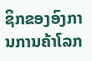ຊິກຂອງອົງການການຄ້າໂລກ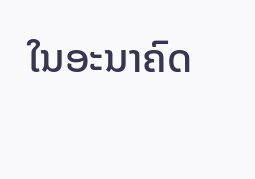ໃນອະນາຄົດ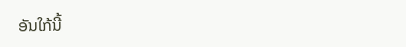ອັນໃກ້ນີ້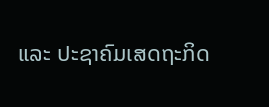ແລະ ປະຊາຄົມເສດຖະກິດ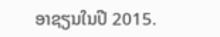ອາຊຽນໃນປີ 2015.